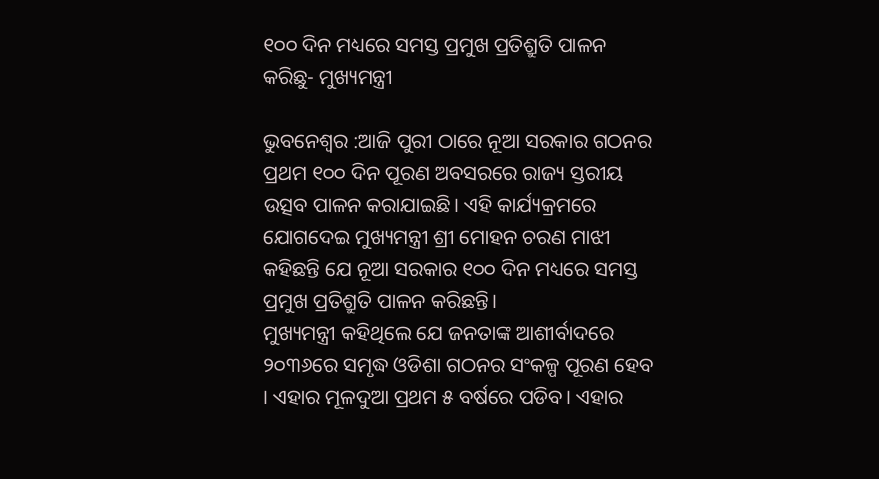୧୦୦ ଦିନ ମଧ୍ୟରେ ସମସ୍ତ ପ୍ରମୁଖ ପ୍ରତିଶ୍ରୁତି ପାଳନ କରିଛୁ- ମୁଖ୍ୟମନ୍ତ୍ରୀ

ଭୁବନେଶ୍ବର :ଆଜି ପୁରୀ ଠାରେ ନୂଆ ସରକାର ଗଠନର ପ୍ରଥମ ୧୦୦ ଦିନ ପୂରଣ ଅବସରରେ ରାଜ୍ୟ ସ୍ତରୀୟ ଉତ୍ସବ ପାଳନ କରାଯାଇଛି। ଏହି କାର୍ଯ୍ୟକ୍ରମରେ ଯୋଗଦେଇ ମୁଖ୍ୟମନ୍ତ୍ରୀ ଶ୍ରୀ ମୋହନ ଚରଣ ମାଝୀ କହିଛନ୍ତି ଯେ ନୂଆ ସରକାର ୧୦୦ ଦିନ ମଧ୍ୟରେ ସମସ୍ତ ପ୍ରମୁଖ ପ୍ରତିଶ୍ରୁତି ପାଳନ କରିଛନ୍ତି।
ମୁଖ୍ୟମନ୍ତ୍ରୀ କହିଥିଲେ ଯେ ଜନତାଙ୍କ ଆଶୀର୍ବାଦରେ ୨୦୩୬ରେ ସମୃଦ୍ଧ ଓଡିଶା ଗଠନର ସଂକଳ୍ପ ପୂରଣ ହେବ । ଏହାର ମୂଳଦୁଆ ପ୍ରଥମ ୫ ବର୍ଷରେ ପଡିବ। ଏହାର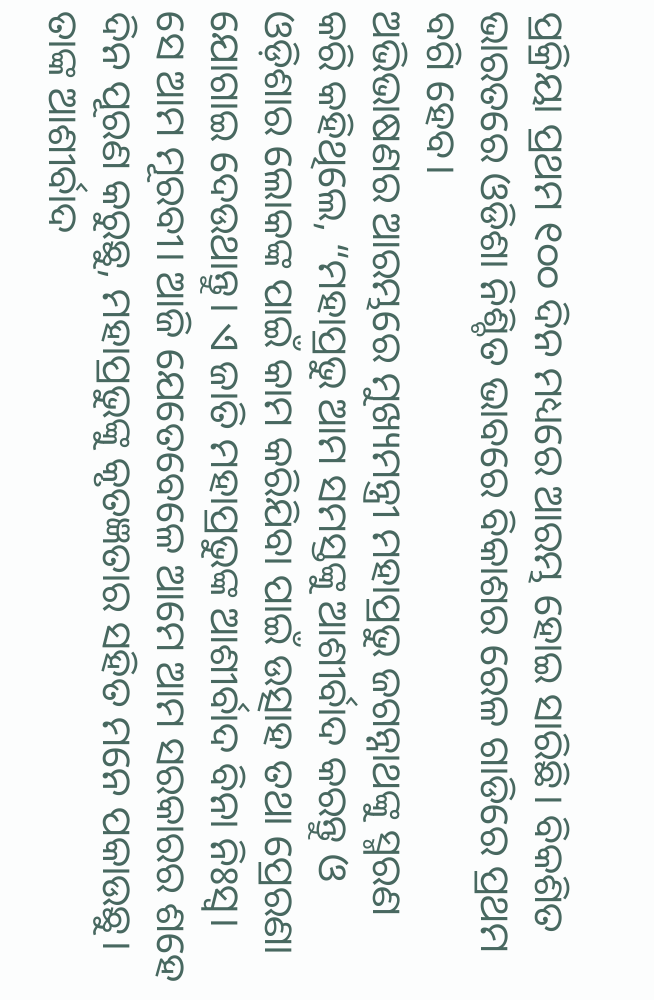ପ୍ରକ୍ରିୟା ପ୍ରଥମ ୧୦୦ ଦିନ ମଧ୍ୟରେ ଆରମ୍ଭ ହୋଇ ସାରିଛି। ବିକଶିତ ଭାରତରେ ଓଡିଶା ନିଶ୍ଚିତ ଭାବରେ ବିକାଶର ରେଳ ଗାଡିରେ ପ୍ରଥମ ବଗି ହେବ।
ଅଭିଭାଷଣର ଆରମ୍ଭରେ ମୁଖ୍ୟମନ୍ତ୍ରୀ ମହାପ୍ରଭୁ ଜଗନ୍ନାଥଙ୍କୁ ସ୍ମରଣ କରି କହିଥିଲେ, “ମହାପ୍ରଭୁ ଆମ ସମସ୍ତଙ୍କୁ ଆଶୀର୍ବାଦ କରନ୍ତୁ ଓ ଓଡ଼ିଶାର ଲୋକଙ୍କ ପାଇଁ କାମ କରିଯିବା ପାଇଁ ଉତ୍ସାହ ତଥା ପ୍ରେରଣା ଯୋଗାଇ ଦେଉଥାନ୍ତୁ। ଏ ଜାତି ମହାପ୍ରଭୁଙ୍କ ଆଶୀର୍ବାଦ ବିନା ନିଃସ୍ଵ। ସେ ଆମ ମୂରବୀ। ଆଜି ଯେତେବେଳେ ଆମେ ଆମ ସରକାରର ଶହେ ଦିନ ପୂରଣ କରୁଛୁ, ମହାପ୍ରଭୁଙ୍କୁ କୃତଜ୍ଞତାର ସହିତ ମନେ ପକାଉଛୁ। ତାଙ୍କ ଆଶୀର୍ବାଦ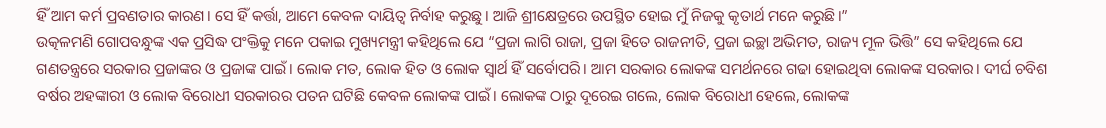ହିଁ ଆମ କର୍ମ ପ୍ରବଣତାର କାରଣ। ସେ ହିଁ କର୍ତ୍ତା, ଆମେ କେବଳ ଦାୟିତ୍ଵ ନିର୍ବାହ କରୁଛୁ। ଆଜି ଶ୍ରୀକ୍ଷେତ୍ରରେ ଉପସ୍ଥିତ ହୋଇ ମୁଁ ନିଜକୁ କୃତାର୍ଥ ମନେ କରୁଛି।”
ଉତ୍କଳମଣି ଗୋପବନ୍ଧୁଙ୍କ ଏକ ପ୍ରସିଦ୍ଧ ପଂକ୍ତିକୁ ମନେ ପକାଇ ମୁଖ୍ୟମନ୍ତ୍ରୀ କହିଥିଲେ ଯେ “ପ୍ରଜା ଲାଗି ରାଜା, ପ୍ରଜା ହିତେ ରାଜନୀତି, ପ୍ରଜା ଇଚ୍ଛା ଅଭିମତ, ରାଜ୍ୟ ମୂଳ ଭିତ୍ତି” ସେ କହିଥିଲେ ଯେ ଗଣତନ୍ତ୍ରରେ ସରକାର ପ୍ରଜାଙ୍କର ଓ ପ୍ରଜାଙ୍କ ପାଇଁ। ଲୋକ ମତ, ଲୋକ ହିତ ଓ ଲୋକ ସ୍ବାର୍ଥ ହିଁ ସର୍ବୋପରି। ଆମ ସରକାର ଲୋକଙ୍କ ସମର୍ଥନରେ ଗଢା ହୋଇଥିବା ଲୋକଙ୍କ ସରକାର। ଦୀର୍ଘ ଚବିଶ ବର୍ଷର ଅହଙ୍କାରୀ ଓ ଲୋକ ବିରୋଧୀ ସରକାରର ପତନ ଘଟିଛି କେବଳ ଲୋକଙ୍କ ପାଇଁ। ଲୋକଙ୍କ ଠାରୁ ଦୂରେଇ ଗଲେ, ଲୋକ ବିରୋଧୀ ହେଲେ, ଲୋକଙ୍କ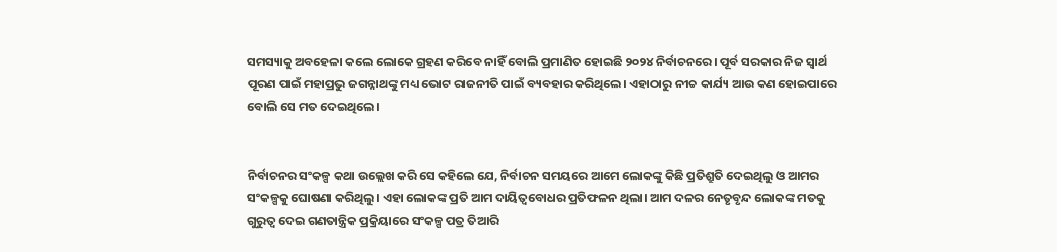ସମସ୍ୟାକୁ ଅବହେଳା କଲେ ଲୋକେ ଗ୍ରହଣ କରିବେ ନାହିଁ ବୋଲି ପ୍ରମାଣିତ ହୋଇଛି ୨୦୨୪ ନିର୍ବାଚନରେ। ପୂର୍ବ ସରକାର ନିଜ ସ୍ବାର୍ଥ ପୂରଣ ପାଇଁ ମହାପ୍ରଭୁ ଜଗନ୍ନାଥଙ୍କୁ ମଧ୍ୟ ଭୋଟ ରାଜନୀତି ପାଇଁ ବ୍ୟବହାର କରିଥିଲେ। ଏହାଠାରୁ ନୀଚ୍ଚ କାର୍ଯ୍ୟ ଆଉ କଣ ହୋଇପାରେ ବୋଲି ସେ ମତ ଦେଇଥିଲେ।


ନିର୍ବାଚନର ସଂକଳ୍ପ କଥା ଉଲ୍ଲେଖ କରି ସେ କହିଲେ ଯେ, ନିର୍ବାଚନ ସମୟରେ ଆମେ ଲୋକଙ୍କୁ କିଛି ପ୍ରତିଶ୍ରୁତି ଦେଇଥିଲୁ ଓ ଆମର ସଂକଳ୍ପକୁ ଘୋଷଣା କରିଥିଲୁ। ଏହା ଲୋକଙ୍କ ପ୍ରତି ଆମ ଦାୟିତ୍ୱବୋଧର ପ୍ରତିଫଳନ ଥିଲା। ଆମ ଦଳର ନେତୃବୃନ୍ଦ ଲୋକଙ୍କ ମତକୁ ଗୁରୁତ୍ବ ଦେଇ ଗଣତାନ୍ତ୍ରିକ ପ୍ରକ୍ରିୟାରେ ସଂକଳ୍ପ ପତ୍ର ତିଆରି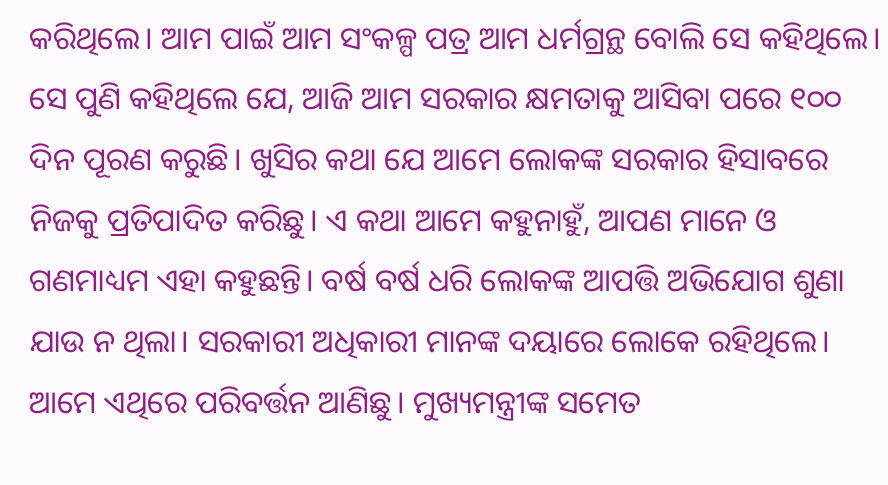କରିଥିଲେ। ଆମ ପାଇଁ ଆମ ସଂକଳ୍ପ ପତ୍ର ଆମ ଧର୍ମଗ୍ରନ୍ଥ ବୋଲି ସେ କହିଥିଲେ।
ସେ ପୁଣି କହିଥିଲେ ଯେ, ଆଜି ଆମ ସରକାର କ୍ଷମତାକୁ ଆସିବା ପରେ ୧୦୦ ଦିନ ପୂରଣ କରୁଛି। ଖୁସିର କଥା ଯେ ଆମେ ଲୋକଙ୍କ ସରକାର ହିସାବରେ ନିଜକୁ ପ୍ରତିପାଦିତ କରିଛୁ। ଏ କଥା ଆମେ କହୁନାହୁଁ, ଆପଣ ମାନେ ଓ ଗଣମାଧ୍ୟମ ଏହା କହୁଛନ୍ତି। ବର୍ଷ ବର୍ଷ ଧରି ଲୋକଙ୍କ ଆପତ୍ତି ଅଭିଯୋଗ ଶୁଣା ଯାଉ ନ ଥିଲା। ସରକାରୀ ଅଧିକାରୀ ମାନଙ୍କ ଦୟାରେ ଲୋକେ ରହିଥିଲେ। ଆମେ ଏଥିରେ ପରିବର୍ତ୍ତନ ଆଣିଛୁ। ମୁଖ୍ୟମନ୍ତ୍ରୀଙ୍କ ସମେତ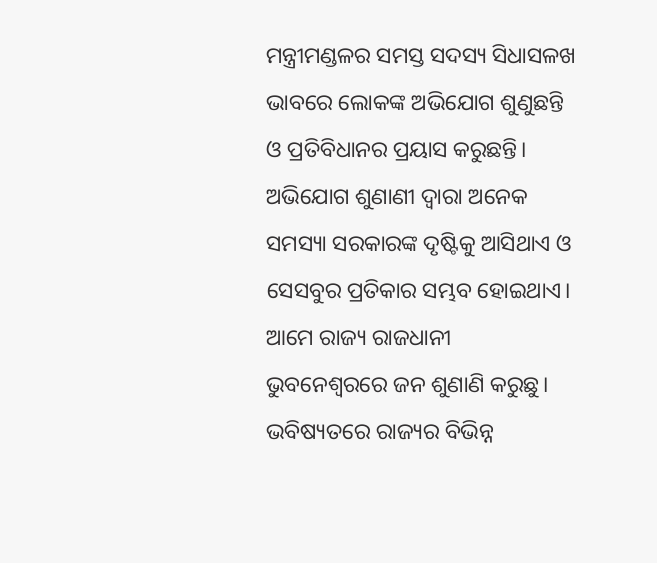ମନ୍ତ୍ରୀମଣ୍ଡଳର ସମସ୍ତ ସଦସ୍ୟ ସିଧାସଳଖ ଭାବରେ ଲୋକଙ୍କ ଅଭିଯୋଗ ଶୁଣୁଛନ୍ତି ଓ ପ୍ରତିବିଧାନର ପ୍ରୟାସ କରୁଛନ୍ତି। ଅଭିଯୋଗ ଶୁଣାଣୀ ଦ୍ଵାରା ଅନେକ ସମସ୍ୟା ସରକାରଙ୍କ ଦୃଷ୍ଟିକୁ ଆସିଥାଏ ଓ ସେସବୁର ପ୍ରତିକାର ସମ୍ଭବ ହୋଇଥାଏ। ଆମେ ରାଜ୍ୟ ରାଜଧାନୀ ଭୁବନେଶ୍ବରରେ ଜନ ଶୁଣାଣି କରୁଛୁ। ଭବିଷ୍ୟତରେ ରାଜ୍ୟର ବିଭିନ୍ନ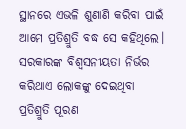ସ୍ଥାନରେ ଏଭଳି ଶୁଣାଣି କରିବା ପାଇଁ ଆମେ ପ୍ରତିଶ୍ରୁତି ବଦ୍ଧ ସେ କହିଥିଲେ।
ସରକାରଙ୍କ ବିଶ୍ୱସନୀୟତା ନିର୍ଭର କରିଥାଏ ଲୋକଙ୍କୁ ଦେଇଥିବା ପ୍ରତିଶ୍ରୁତି ପୂରଣ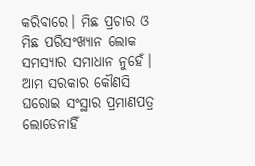କରିବାରେ। ମିଛ ପ୍ରଚାର ଓ ମିଛ ପରିସଂଖ୍ୟାନ ଲୋକ ସମସ୍ୟାର ସମାଧାନ ନୁହେଁ। ଆମ ସରକାର କୌଣସି ଘରୋଇ ସଂସ୍ଥାର ପ୍ରମାଣପତ୍ର ଲୋଡେନାହିଁ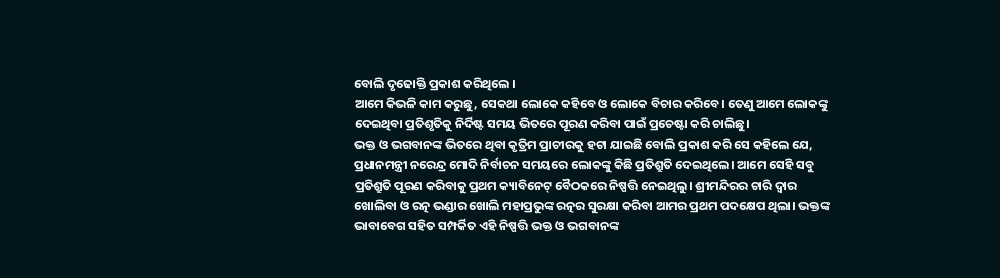ବୋଲି ଦୃଢୋକ୍ତି ପ୍ରକାଶ କରିଥିଲେ ।
ଆମେ କିଭଳି କାମ କରୁଛୁ, ସେକଥା ଲୋକେ କହିବେ ଓ ଲୋକେ ବିଚାର କରିବେ। ତେଣୁ ଆମେ ଲୋକଙ୍କୁ ଦେଇଥିବା ପ୍ରତିଶୃତିକୁ ନିର୍ଦିଷ୍ଟ ସମୟ ଭିତରେ ପୂରଣ କରିବା ପାଇଁ ପ୍ରଚେଷ୍ଟା କରି ଚାଲିଛୁ।
ଭକ୍ତ ଓ ଭଗବାନଙ୍କ ଭିତରେ ଥିବା କୃତ୍ରିମ ପ୍ରାଚୀରକୁ ହଟା ଯାଇଛି ବୋଲି ପ୍ରକାଶ କରି ସେ କହିଲେ ଯେ, ପ୍ରଧାନମନ୍ତ୍ରୀ ନରେନ୍ଦ୍ର ମୋଦି ନିର୍ବାଚନ ସମୟରେ ଲୋକଙ୍କୁ କିଛି ପ୍ରତିଶ୍ରୁତି ଦେଇଥିଲେ। ଆମେ ସେହି ସବୁ ପ୍ରତିଶ୍ରୁତି ପୂରଣ କରିବାକୁ ପ୍ରଥମ କ୍ୟାବିନେଟ୍ ବୈଠକରେ ନିଷ୍ପତ୍ତି ନେଇଥିଲୁ। ଶ୍ରୀମନ୍ଦିରର ଚାରି ଦ୍ଵାର ଖୋଲିବା ଓ ରତ୍ନ ଭଣ୍ଡାର ଖୋଲି ମହାପ୍ରଭୁଙ୍କ ରତ୍ନର ସୁରକ୍ଷା କରିବା ଆମର ପ୍ରଥମ ପଦକ୍ଷେପ ଥିଲା। ଭକ୍ତଙ୍କ ଭାବାବେଗ ସହିତ ସମ୍ପର୍କିତ ଏହି ନିଷ୍ପତ୍ତି ଭକ୍ତ ଓ ଭଗବାନଙ୍କ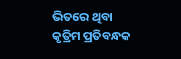ଭିତରେ ଥିବା କୃତ୍ରିମ ପ୍ରତିବନ୍ଧକ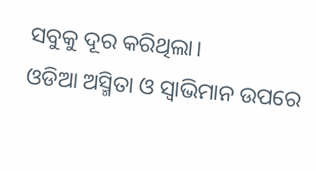ସବୁକୁ ଦୂର କରିଥିଲା।
ଓଡିଆ ଅସ୍ମିତା ଓ ସ୍ୱାଭିମାନ ଉପରେ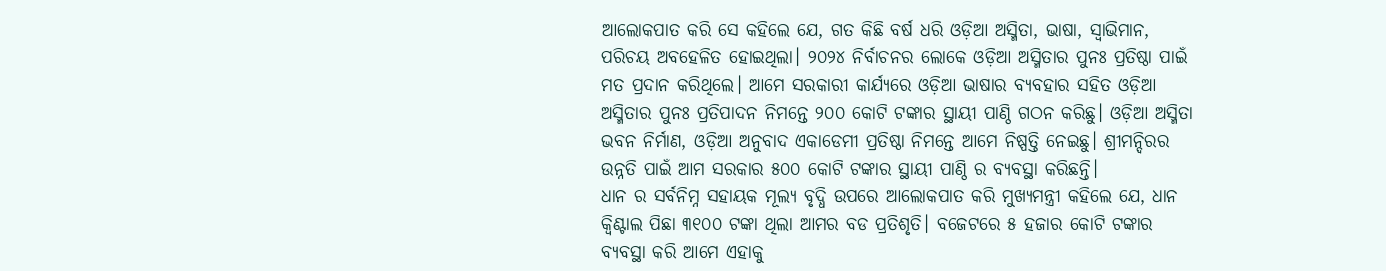ଆଲୋକପାତ କରି ସେ କହିଲେ ଯେ, ଗତ କିଛି ବର୍ଷ ଧରି ଓଡ଼ିଆ ଅସ୍ମିତା, ଭାଷା, ସ୍ୱାଭିମାନ, ପରିଚୟ ଅବହେଳିତ ହୋଇଥିଲା। ୨୦୨୪ ନିର୍ବାଚନର ଲୋକେ ଓଡ଼ିଆ ଅସ୍ମିତାର ପୁନଃ ପ୍ରତିଷ୍ଠା ପାଇଁ ମତ ପ୍ରଦାନ କରିଥିଲେ। ଆମେ ସରକାରୀ କାର୍ଯ୍ୟରେ ଓଡ଼ିଆ ଭାଷାର ବ୍ୟବହାର ସହିତ ଓଡ଼ିଆ ଅସ୍ମିତାର ପୁନଃ ପ୍ରତିପାଦନ ନିମନ୍ତେ ୨୦୦ କୋଟି ଟଙ୍କାର ସ୍ଥାୟୀ ପାଣ୍ଠି ଗଠନ କରିଛୁ। ଓଡ଼ିଆ ଅସ୍ମିତା ଭବନ ନିର୍ମାଣ, ଓଡ଼ିଆ ଅନୁବାଦ ଏକାଡେମୀ ପ୍ରତିଷ୍ଠା ନିମନ୍ତେ ଆମେ ନିଷ୍ପତ୍ତି ନେଇଛୁ। ଶ୍ରୀମନ୍ଦିରର ଉନ୍ନତି ପାଇଁ ଆମ ସରକାର ୫୦୦ କୋଟି ଟଙ୍କାର ସ୍ଥାୟୀ ପାଣ୍ଠି ର ବ୍ୟବସ୍ଥା କରିଛନ୍ତି।
ଧାନ ର ସର୍ବନିମ୍ନ ସହାୟକ ମୂଲ୍ୟ ବୃଦ୍ଧି ଉପରେ ଆଲୋକପାତ କରି ମୁଖ୍ୟମନ୍ତ୍ରୀ କହିଲେ ଯେ, ଧାନ କ୍ଵିଣ୍ଟାଲ ପିଛା ୩୧୦୦ ଟଙ୍କା ଥିଲା ଆମର ବଡ ପ୍ରତିଶୃତି। ବଜେଟରେ ୫ ହଜାର କୋଟି ଟଙ୍କାର ବ୍ୟବସ୍ଥା କରି ଆମେ ଏହାକୁ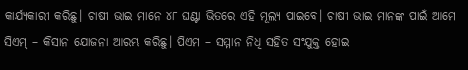କାର୍ଯ୍ୟକାରୀ କରିଛୁ। ଚାଷୀ ଭାଇ ମାନେ ୪୮ ଘଣ୍ଟା ଭିତରେ ଏହି ମୂଲ୍ୟ ପାଇବେ। ଚାଷୀ ଭାଇ ମାନଙ୍କ ପାଇଁ ଆମେ ସିଏମ୍ – କିସାନ ଯୋଜନା ଆରମ୍ଭ କରିଛୁ। ପିଏମ – ସମ୍ମାନ ନିଧି ସହିତ ସଂଯୁକ୍ତ ହୋଇ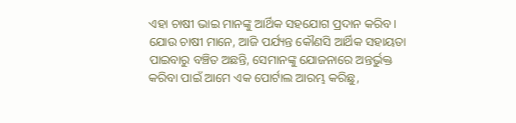ଏହା ଚାଷୀ ଭାଇ ମାନଙ୍କୁ ଆର୍ଥିକ ସହଯୋଗ ପ୍ରଦାନ କରିବ। ଯୋଉ ଚାଷୀ ମାନେ, ଆଜି ପର୍ଯ୍ୟନ୍ତ କୌଣସି ଆର୍ଥିକ ସହାୟତା ପାଇବାରୁ ବଞ୍ଚିତ ଅଛନ୍ତି, ସେମାନଙ୍କୁ ଯୋଜନାରେ ଅନ୍ତର୍ଭୁକ୍ତ କରିବା ପାଇଁ ଆମେ ଏକ ପୋର୍ଟାଲ ଆରମ୍ଭ କରିଛୁ,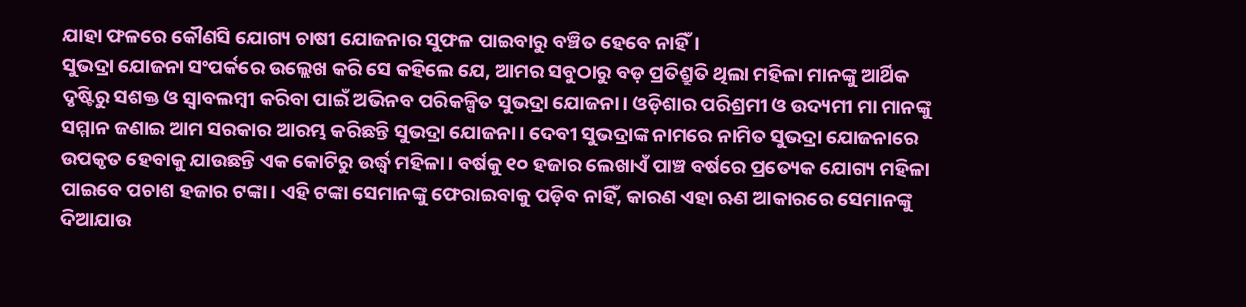ଯାହା ଫଳରେ କୌଣସି ଯୋଗ୍ୟ ଚାଷୀ ଯୋଜନାର ସୁଫଳ ପାଇବାରୁ ବଞ୍ଚିତ ହେବେ ନାହିଁ।
ସୁଭଦ୍ରା ଯୋଜନା ସଂପର୍କରେ ଉଲ୍ଲେଖ କରି ସେ କହିଲେ ଯେ, ଆମର ସବୁଠାରୁ ବଡ଼ ପ୍ରତିଶ୍ରୁତି ଥିଲା ମହିଳା ମାନଙ୍କୁ ଆର୍ଥିକ ଦୃଷ୍ଟିରୁ ସଶକ୍ତ ଓ ସ୍ବାବଲମ୍ବୀ କରିବା ପାଇଁ ଅଭିନବ ପରିକଳ୍ପିତ ସୁଭଦ୍ରା ଯୋଜନା। ଓଡ଼ିଶାର ପରିଶ୍ରମୀ ଓ ଉଦ୍ୟମୀ ମା ମାନଙ୍କୁ ସମ୍ମାନ ଜଣାଇ ଆମ ସରକାର ଆରମ୍ଭ କରିଛନ୍ତି ସୁଭଦ୍ରା ଯୋଜନା। ଦେବୀ ସୁଭଦ୍ରାଙ୍କ ନାମରେ ନାମିତ ସୁଭଦ୍ରା ଯୋଜନାରେ ଉପକୃତ ହେବାକୁ ଯାଉଛନ୍ତି ଏକ କୋଟିରୁ ଉର୍ଦ୍ଧ୍ବ ମହିଳା। ବର୍ଷକୁ ୧୦ ହଜାର ଲେଖାଏଁ ପାଞ୍ଚ ବର୍ଷରେ ପ୍ରତ୍ୟେକ ଯୋଗ୍ୟ ମହିଳା ପାଇବେ ପଚାଶ ହଜାର ଟଙ୍କା। ଏହି ଟଙ୍କା ସେମାନଙ୍କୁ ଫେରାଇବାକୁ ପଡ଼ିବ ନାହିଁ, କାରଣ ଏହା ଋଣ ଆକାରରେ ସେମାନଙ୍କୁ ଦିଆଯାଉ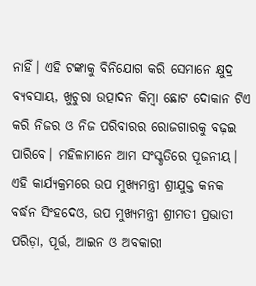ନାହିଁ। ଏହି ଟଙ୍କାକୁ ବିନିଯୋଗ କରି ସେମାନେ କ୍ଷୁଦ୍ର ବ୍ୟବସାୟ, ଖୁଚୁରା ଉତ୍ପାଦନ କିମ୍ବା ଛୋଟ ଦୋକାନ ଟିଏ କରି ନିଜର ଓ ନିଜ ପରିବାରର ରୋଜଗାରକୁ ବଢ଼ଇ ପାରିବେ। ମହିଳାମାନେ ଆମ ସଂସ୍କୃତିରେ ପୂଜନୀୟ।
ଏହି କାର୍ଯ୍ୟକ୍ରମରେ ଉପ ମୁଖ୍ୟମନ୍ତ୍ରୀ ଶ୍ରୀଯୁକ୍ତ କନକ ବର୍ଦ୍ଧନ ସିଂହଦେଓ, ଉପ ମୁଖ୍ୟମନ୍ତ୍ରୀ ଶ୍ରୀମତୀ ପ୍ରଭାତୀ ପରିଡ଼ା, ପୂର୍ତ୍ତ, ଆଇନ ଓ ଅବକାରୀ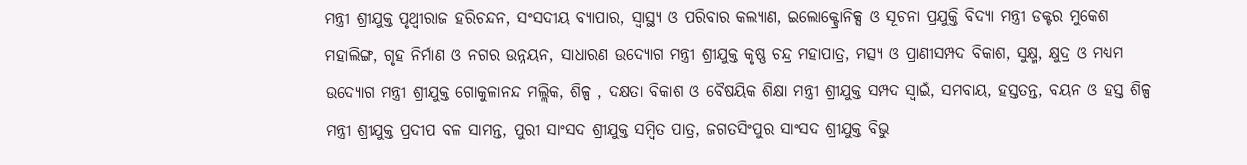ମନ୍ତ୍ରୀ ଶ୍ରୀଯୁକ୍ତ ପୃଥ୍ୱୀରାଜ ହରିଚନ୍ଦନ, ସଂସଦୀୟ ବ୍ୟାପାର, ସ୍ବାସ୍ଥ୍ୟ ଓ ପରିବାର କଲ୍ୟାଣ, ଇଲୋକ୍ଟ୍ରୋନିକ୍ସ ଓ ସୂଚନା ପ୍ରଯୁକ୍ତି ବିଦ୍ୟା ମନ୍ତ୍ରୀ ଡକ୍ଟର ମୁକେଶ ମହାଲିଙ୍ଗ, ଗୃହ ନିର୍ମାଣ ଓ ନଗର ଉନ୍ନୟନ, ସାଧାରଣ ଉଦ୍ୟୋଗ ମନ୍ତ୍ରୀ ଶ୍ରୀଯୁକ୍ତ କୃଷ୍ଣ ଚନ୍ଦ୍ର ମହାପାତ୍ର, ମତ୍ସ୍ୟ ଓ ପ୍ରାଣୀସମ୍ପଦ ବିକାଶ, ସୁକ୍ଷ୍ମ, କ୍ଷୁଦ୍ର ଓ ମଧ୍ୟମ ଉଦ୍ୟୋଗ ମନ୍ତ୍ରୀ ଶ୍ରୀଯୁକ୍ତ ଗୋକୁଳାନନ୍ଦ ମଲ୍ଲିକ, ଶିଳ୍ପ , ଦକ୍ଷତା ବିକାଶ ଓ ବୈଷୟିକ ଶିକ୍ଷା ମନ୍ତ୍ରୀ ଶ୍ରୀଯୁକ୍ତ ସମ୍ପଦ ସ୍ୱାଇଁ, ସମବାୟ, ହସ୍ତତନ୍ତ, ବୟନ ଓ ହସ୍ତ ଶିଳ୍ପ ମନ୍ତ୍ରୀ ଶ୍ରୀଯୁକ୍ତ ପ୍ରଦୀପ ବଳ ସାମନ୍ତ, ପୁରୀ ସାଂସଦ ଶ୍ରୀଯୁକ୍ତ ସମ୍ବିତ ପାତ୍ର, ଜଗତସିଂପୁର ସାଂସଦ ଶ୍ରୀଯୁକ୍ତ ବିଭୁ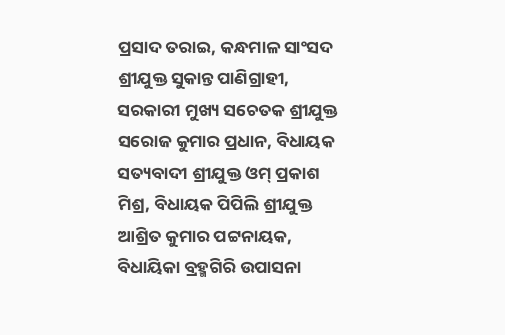ପ୍ରସାଦ ତରାଇ, କନ୍ଧମାଳ ସାଂସଦ ଶ୍ରୀଯୁକ୍ତ ସୁକାନ୍ତ ପାଣିଗ୍ରାହୀ, ସରକାରୀ ମୁଖ୍ୟ ସଚେତକ ଶ୍ରୀଯୁକ୍ତ ସରୋଜ କୁମାର ପ୍ରଧାନ, ବିଧାୟକ ସତ୍ୟବାଦୀ ଶ୍ରୀଯୁକ୍ତ ଓମ୍ ପ୍ରକାଶ ମିଶ୍ର, ବିଧାୟକ ପିପିଲି ଶ୍ରୀଯୁକ୍ତ ଆଶ୍ରିତ କୁମାର ପଟ୍ଟନାୟକ, ବିଧାୟିକା ବ୍ରହ୍ମଗିରି ଉପାସନା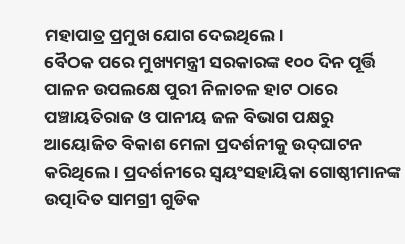ମହାପାତ୍ର ପ୍ରମୁଖ ଯୋଗ ଦେଇଥିଲେ।
ବୈଠକ ପରେ ମୁଖ୍ୟମନ୍ତ୍ରୀ ସରକାରଙ୍କ ୧୦୦ ଦିନ ପୂର୍ତ୍ତି ପାଳନ ଉପଲକ୍ଷେ ପୁରୀ ନିଳାଚଳ ହାଟ ଠାରେ ପଞ୍ଚାୟତିରାଜ ଓ ପାନୀୟ ଜଳ ବିଭାଗ ପକ୍ଷରୁ ଆୟୋଜିତ ବିକାଶ ମେଳା ପ୍ରଦର୍ଶନୀକୁ ଉଦ୍‌ଘାଟନ କରିଥିଲେ। ପ୍ରଦର୍ଶନୀରେ ସ୍ୱୟଂସହାୟିକା ଗୋଷ୍ଠୀମାନଙ୍କ ଉତ୍ପାଦିତ ସାମଗ୍ରୀ ଗୁଡିକ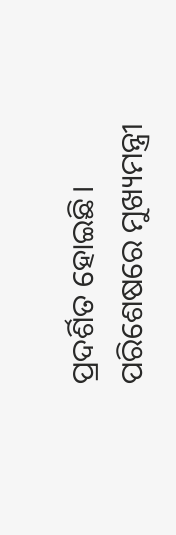ପ୍ରଦର୍ଶିତ ହୋଇଛି। ପରିଶେଷରେ ମୁଖ୍ୟମନ୍ତ୍ରୀ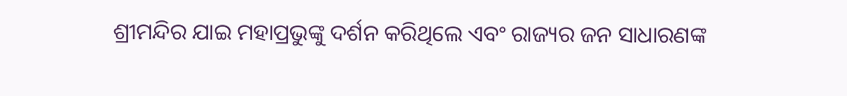ଶ୍ରୀମନ୍ଦିର ଯାଇ ମହାପ୍ରଭୁଙ୍କୁ ଦର୍ଶନ କରିଥିଲେ ଏବଂ ରାଜ୍ୟର ଜନ ସାଧାରଣଙ୍କ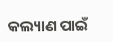କଲ୍ୟାଣ ପାଇଁ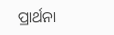ପ୍ରାର୍ଥନା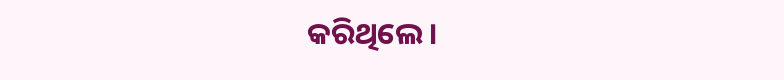କରିଥିଲେ।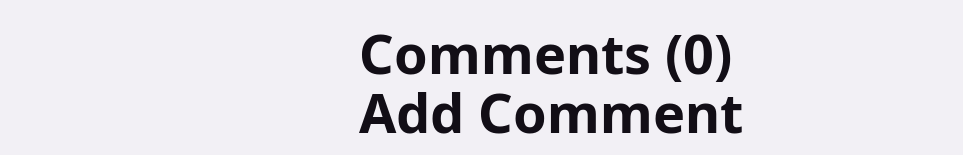Comments (0)
Add Comment